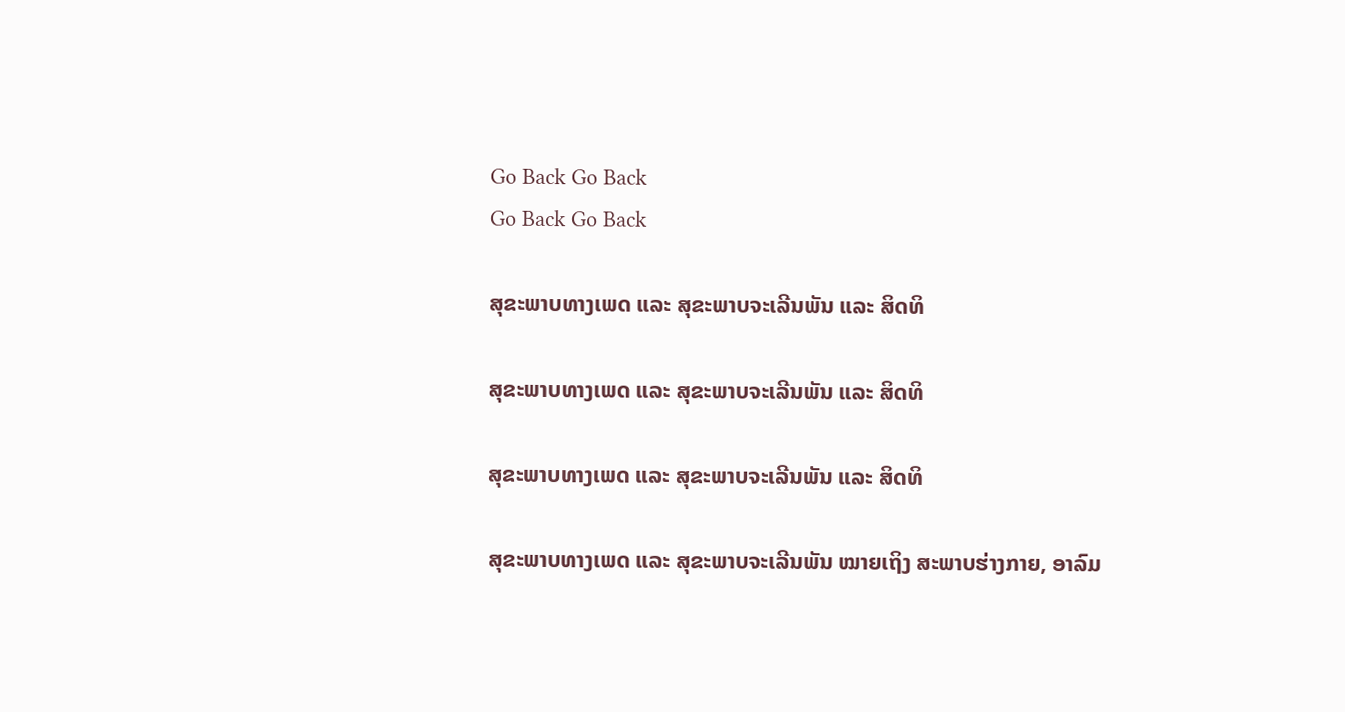Go Back Go Back
Go Back Go Back

ສຸຂະພາບທາງເພດ ແລະ ສຸຂະພາບຈະເລີນພັນ ແລະ ສິດທິ

ສຸຂະພາບທາງເພດ ແລະ ສຸຂະພາບຈະເລີນພັນ ແລະ ສິດທິ

ສຸຂະພາບທາງເພດ ແລະ ສຸຂະພາບຈະເລີນພັນ ແລະ ສິດທິ

ສຸຂະພາບທາງເພດ ແລະ ສຸຂະພາບຈະເລີນພັນ ໝາຍເຖິງ ສະພາບຮ່າງກາຍ, ອາລົມ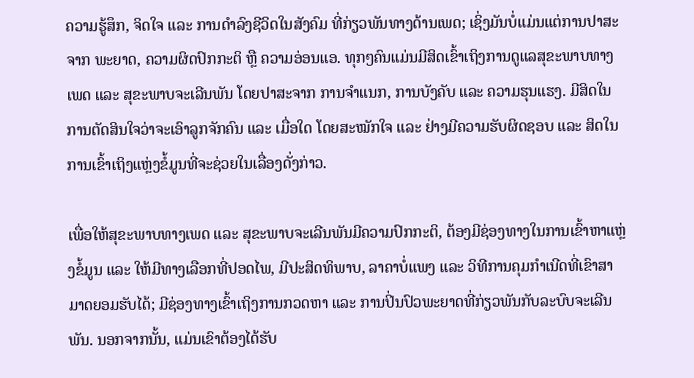ຄວາມຮູ້ສຶກ, ຈິດໃຈ ແລະ ການດຳລົງຊີວິດໃນສັງຄົມ ທີ່ກ່ຽວພັນທາງດ້ານເພດ; ເຊິ່ງມັນບໍ່ແມ່ນແຕ່ການປາສະຈາກ ພະຍາດ, ຄວາມຜິດປົກກະຕິ ຫຼື ຄວາມອ່ອນແອ. ທຸກໆຄົນແມ່ນມີສິດເຂົ້າເຖິງການດູແລສຸຂະພາບທາງເພດ ແລະ ສຸຂະພາບຈະເລີນພັນ ໂດຍປາສະຈາກ ການຈຳແນກ, ການບັງຄັບ ແລະ ຄວາມຮຸນແຮງ. ມີສິດໃນການຕັດສິນໃຈວ່າຈະເອົາລູກຈັກຄົນ ແລະ ເມື່ອໃດ ໂດຍສະໝັກໃຈ ແລະ ຢ່າງມີຄວາມຮັບຜິດຊອບ ແລະ ສິດໃນການເຂົ້າເຖິງແຫຼ່ງຂໍ້ມູນທີ່ຈະຊ່ວຍໃນເລື່ອງດັ່ງກ່າວ.

ເພື່ອໃຫ້ສຸຂະພາບທາງເພດ ແລະ ສຸຂະພາບຈະເລີນພັນມີຄວາມປົກກະຕິ, ຕ້ອງມີຊ່ອງທາງໃນການເຂົ້າຫາແຫຼ່ງຂໍ້ມູນ ແລະ ໃຫ້ມີທາງເລືອກທີ່ປອດໄພ, ມີປະສິດທິພາບ, ລາຄາບໍ່ແພງ ແລະ ວິທີການຄຸມກຳເນີດທີ່ເຂົາສາມາດຍອມຮັບໄດ້; ມີຊ່ອງທາງເຂົ້າເຖິງການກວດຫາ ແລະ ການປິ່ນປົວພະຍາດທີ່ກ່ຽວພັນກັບລະບົບຈະເລີນພັນ. ນອກຈາກນັ້ນ, ແມ່ນເຂົາຕ້ອງໄດ້ຮັບ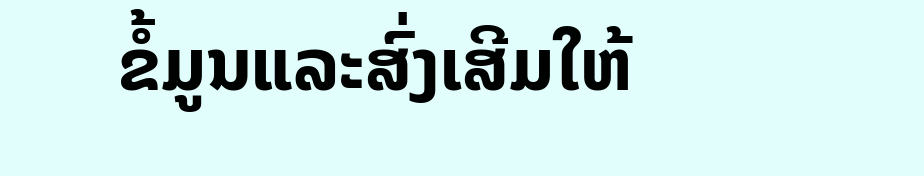ຂໍ້ມູນແລະສົ່ງເສີມໃຫ້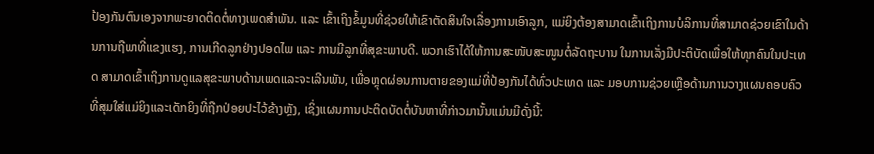ປ້ອງກັນຕົນເອງຈາກພະຍາດຕິດຕໍ່ທາງເພດສຳພັນ. ແລະ ເຂົ້າເຖິງຂໍ້ມູນທີ່ຊ່ວຍໃຫ້ເຂົາຕັດສິນໃຈເລື່ອງການເອົາລູກ, ແມ່ຍິງຕ້ອງສາມາດເຂົ້າເຖິງການບໍລິການທີ່ສາມາດຊ່ວຍເຂົາໃນດ້ານການຖືພາທີ່ແຂງແຮງ, ການເກີດລູກຢ່າງປອດໄພ ແລະ ການມີລູກທີ່ສຸຂະພາບດີ. ພວກເຮົາໄດ້ໃຫ້ການສະໜັບສະໜູນຕໍ່ລັດຖະບານ ໃນການເລັ່ງມືປະຕິບັດເພື່ອໃຫ້ທຸກຄົນໃນປະເທດ ສາມາດເຂົ້າເຖິງການດູແລສຸຂະພາບດ້ານເພດແລະຈະເລີນພັນ, ເພື່ອຫຼຸດຜ່ອນການຕາຍຂອງແມ່ທີ່ປ້ອງກັນໄດ້ທົ່ວປະເທດ ແລະ ມອບການຊ່ວຍເຫຼືອດ້ານການວາງແຜນຄອບຄົວທີ່ສຸມໃສ່ແມ່ຍິງແລະເດັກຍິງທີ່ຖືກປ່ອຍປະໄວ້ຂ້າງຫຼັງ, ເຊິ່ງແຜນການປະຕິດບັດຕໍ່ບັນຫາທີ່ກ່າວມານັ້ນແມ່ນມີດັ່ງນີ້: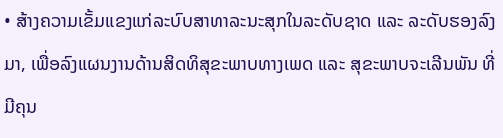• ສ້າງຄວາມເຂັ້ມແຂງແກ່ລະບົບສາທາລະນະສຸກໃນລະດັບຊາດ ແລະ ລະດັບຮອງລົງມາ, ເພື່ອລົງແຜນງານດ້ານສິດທິສຸຂະພາບທາງເພດ ແລະ ສຸຂະພາບຈະເລີນພັນ ທີ່ມີຄຸນ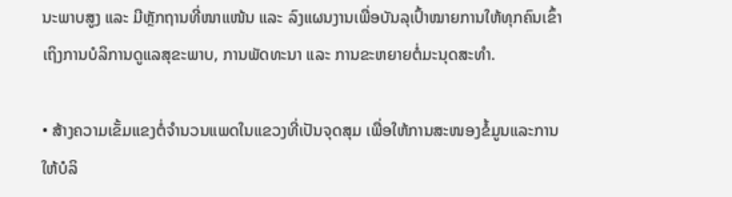ນະພາບສູງ ແລະ ມີຫຼັກຖານທີ່ໜາແໜ້ນ ແລະ ລົງແຜນງານເພື່ອບັນລຸເປົ້າໝາຍການໃຫ້ທຸກຄົນເຂົ້າເຖິງການບໍລິການດູແລສຸຂະພາບ, ການພັດທະນາ ແລະ ການຂະຫຍາຍຕໍ່ມະນຸດສະທຳ.

• ສ້າງຄວາມເຂັ້ມແຂງຕໍ່ຈຳນວນແພດໃນແຂວງທີ່ເປັນຈຸດສຸມ ເພື່ອໃຫ້ການສະໜອງຂໍ້ມູນແລະການໃຫ້ບໍລິ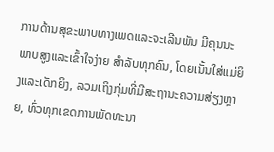ການດ້ານສຸຂະພາບທາງເພດແລະຈະເລີນພັນ ມີຄຸນນະພາບສູງແລະເຂົ້າໃຈງ່າຍ ສຳລັບທຸກຄົນ, ໂດຍເນັ້ນໃສ່ແມ່ຍິງແລະເດັກຍິງ, ລວມເຖິງກຸ່ມທີ່ມີສະຖານະຄວາມສ່ຽງຫຼາຍ, ທົ່ວທຸກເຂດການພັດທະນາ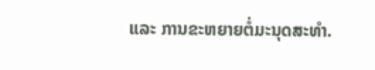ແລະ ການຂະຫຍາຍຕໍ່ມະນຸດສະທຳ.